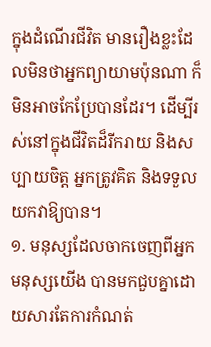ក្នុងដំណើរជីវិត មានរឿងខ្លះដែលមិនថាអ្នកព្យាយាមប៉ុនណា ក៏មិនអាចកែប្រែបានដែរ។ ដើម្បីរស់នៅក្នុងជីវិតដ៏រីករាយ និងសប្បាយចិត្ត អ្នកត្រូវគិត និងទទួលយកវាឱ្យបាន។
១. មនុស្សដែលចាកចេញពីអ្នក
មនុស្សយើង បានមកជួបគ្នាដោយសារតែការកំណត់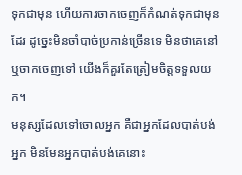ទុកជាមុន ហើយការចាកចេញក៏កំណត់ទុកជាមុនដែរ ដូច្នេះមិនចាំបាច់ប្រកាន់ច្រើនទេ មិនថាគេនៅ ឬចាកចេញទៅ យើងក៏គួរតែត្រៀមចិត្តទទួលយក។
មនុស្សដែលទៅចោលអ្នក គឺជាអ្នកដែលបាត់បង់អ្នក មិនមែនអ្នកបាត់បង់គេនោះ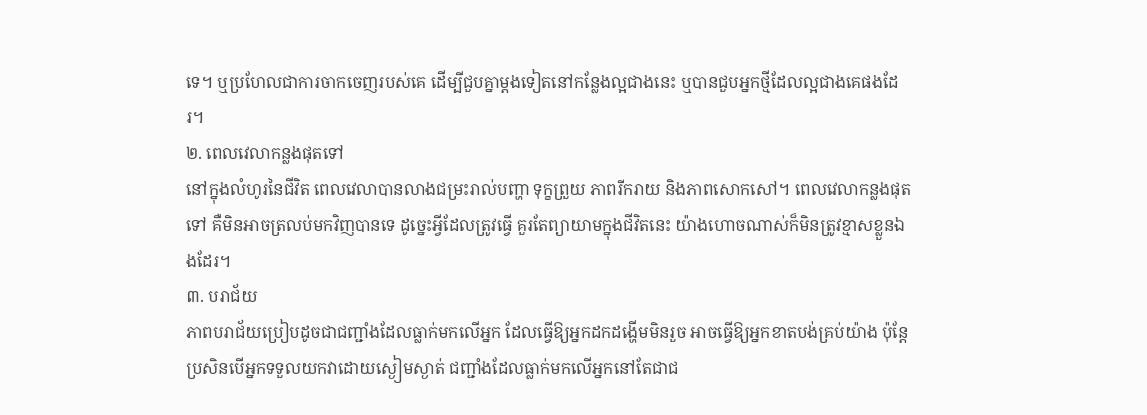ទេ។ ឬប្រហែលជាការចាកចេញរបស់គេ ដើម្បីជួបគ្នាម្តងទៀតនៅកន្លែងល្អជាងនេះ ឬបានជួបអ្នកថ្មីដែលល្អជាងគេផងដែរ។
២. ពេលវេលាកន្លងផុតទៅ
នៅក្នុងលំហូរនៃជីវិត ពេលវេលាបានលាងជម្រះរាល់បញ្ហា ទុក្ខព្រួយ ភាពរីករាយ និងភាពសោកសៅ។ ពេលវេលាកន្លងផុតទៅ គឺមិនអាចត្រលប់មកវិញបានទេ ដូច្នេះអ្វីដែលត្រូវធ្វើ គួរតែព្យាយាមក្នុងជីវិតនេះ យ៉ាងហោចណាស់ក៏មិនត្រូវខ្មាសខ្លួនឯងដែរ។
៣. បរាជ័យ
ភាពបរាជ័យប្រៀបដូចជាជញ្ជាំងដែលធ្លាក់មកលើអ្នក ដែលធ្វើឱ្យអ្នកដកដង្ហើមមិនរួច អាចធ្វើឱ្យអ្នកខាតបង់គ្រប់យ៉ាង ប៉ុន្តែប្រសិនបើអ្នកទទួលយកវាដោយស្ងៀមស្ងាត់ ជញ្ជាំងដែលធ្លាក់មកលើអ្នកនៅតែជាជ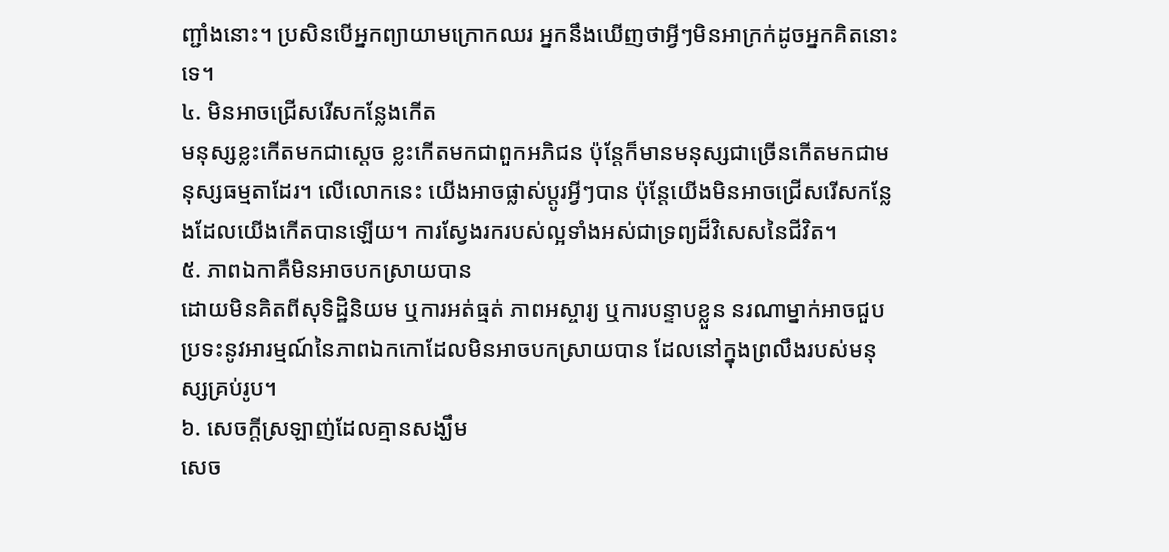ញ្ជាំងនោះ។ ប្រសិនបើអ្នកព្យាយាមក្រោកឈរ អ្នកនឹងឃើញថាអ្វីៗមិនអាក្រក់ដូចអ្នកគិតនោះទេ។
៤. មិនអាចជ្រើសរើសកន្លែងកើត
មនុស្សខ្លះកើតមកជាស្តេច ខ្លះកើតមកជាពួកអភិជន ប៉ុន្តែក៏មានមនុស្សជាច្រើនកើតមកជាមនុស្សធម្មតាដែរ។ លើលោកនេះ យើងអាចផ្លាស់ប្តូរអ្វីៗបាន ប៉ុន្តែយើងមិនអាចជ្រើសរើសកន្លែងដែលយើងកើតបានឡើយ។ ការស្វែងរករបស់ល្អទាំងអស់ជាទ្រព្យដ៏វិសេសនៃជីវិត។
៥. ភាពឯកាគឺមិនអាចបកស្រាយបាន
ដោយមិនគិតពីសុទិដ្ឋិនិយម ឬការអត់ធ្មត់ ភាពអស្ចារ្យ ឬការបន្ទាបខ្លួន នរណាម្នាក់អាចជួបប្រទះនូវអារម្មណ៍នៃភាពឯកកោដែលមិនអាចបកស្រាយបាន ដែលនៅក្នុងព្រលឹងរបស់មនុស្សគ្រប់រូប។
៦. សេចក្ដីស្រឡាញ់ដែលគ្មានសង្ឃឹម
សេច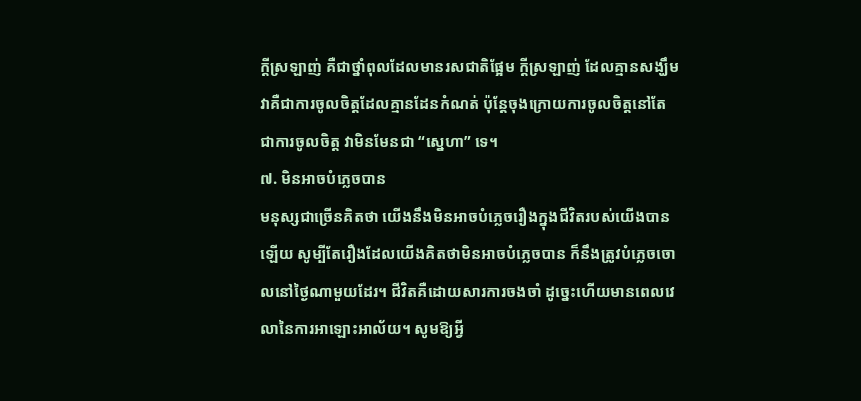ក្ដីស្រឡាញ់ គឺជាថ្នាំពុលដែលមានរសជាតិផ្អែម ក្ដីស្រឡាញ់ ដែលគ្មានសង្ឃឹម វាគឺជាការចូលចិត្តដែលគ្មានដែនកំណត់ ប៉ុន្តែចុងក្រោយការចូលចិត្តនៅតែជាការចូលចិត្ត វាមិនមែនជា “ស្នេហា” ទេ។
៧. មិនអាចបំភ្លេចបាន
មនុស្សជាច្រើនគិតថា យើងនឹងមិនអាចបំភ្លេចរឿងក្នុងជីវិតរបស់យើងបានឡើយ សូម្បីតែរឿងដែលយើងគិតថាមិនអាចបំភ្លេចបាន ក៏នឹងត្រូវបំភ្លេចចោលនៅថ្ងៃណាមួយដែរ។ ជីវិតគឺដោយសារការចងចាំ ដូច្នេះហើយមានពេលវេលានៃការអាឡោះអាល័យ។ សូមឱ្យអ្វី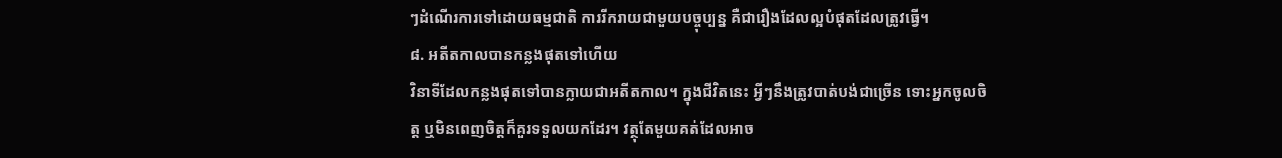ៗដំណើរការទៅដោយធម្មជាតិ ការរីករាយជាមួយបច្ចុប្បន្ន គឺជារឿងដែលល្អបំផុតដែលត្រូវធ្វើ។
៨. អតីតកាលបានកន្លងផុតទៅហើយ
វិនាទីដែលកន្លងផុតទៅបានក្លាយជាអតីតកាល។ ក្នុងជីវិតនេះ អ្វីៗនឹងត្រូវបាត់បង់ជាច្រើន ទោះអ្នកចូលចិត្ត ឬមិនពេញចិត្តក៏គួរទទួលយកដែរ។ វត្ថុតែមួយគត់ដែលអាច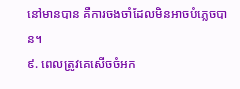នៅមានបាន គឺការចងចាំដែលមិនអាចបំភ្លេចបាន។
៩. ពេលត្រូវគេសើចចំអក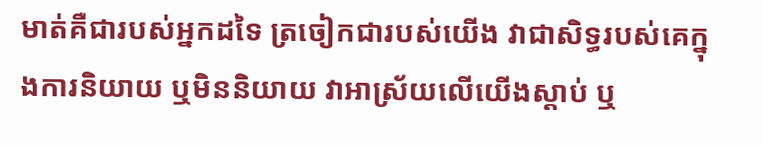មាត់គឺជារបស់អ្នកដទៃ ត្រចៀកជារបស់យើង វាជាសិទ្ធរបស់គេក្នុងការនិយាយ ឬមិននិយាយ វាអាស្រ័យលើយើងស្តាប់ ឬ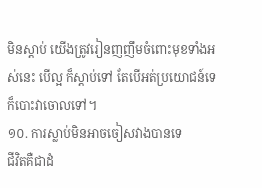មិនស្តាប់ យើងត្រូវរៀនញញឹមចំពោះមុខទាំងអស់នេះ បើល្អ ក៏ស្ដាប់ទៅ តែបើអត់ប្រយោជន៍ទេ ក៏បោះវាចោលទៅ។
១០. ការស្លាប់មិនអាចចៀសវាងបានទេ
ជីវិតគឺជាដំ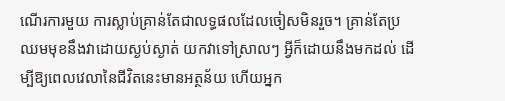ណើរការមួយ ការស្លាប់គ្រាន់តែជាលទ្ធផលដែលចៀសមិនរួច។ គ្រាន់តែប្រឈមមុខនឹងវាដោយស្ងប់ស្ងាត់ យកវាទៅស្រាលៗ អ្វីក៏ដោយនឹងមកដល់ ដើម្បីឱ្យពេលវេលានៃជីវិតនេះមានអត្ថន័យ ហើយអ្នក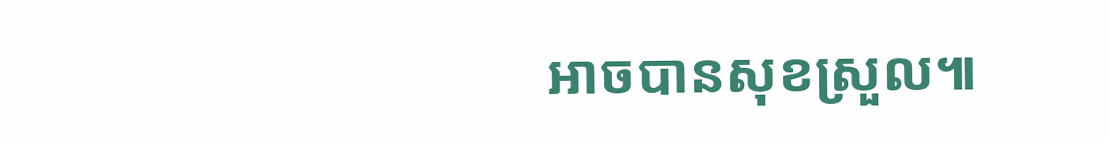អាចបានសុខស្រួល៕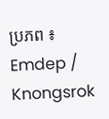ប្រភព ៖ Emdep / Knongsrok